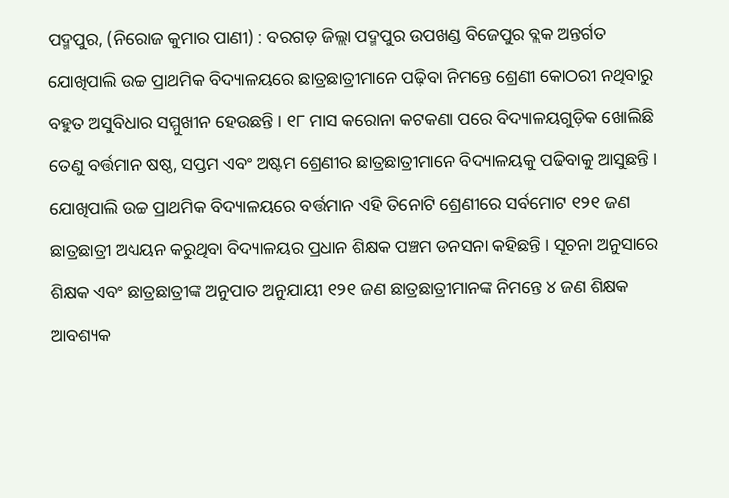ପଦ୍ମପୁର, (ନିରୋଜ କୁମାର ପାଣୀ) : ବରଗଡ଼ ଜିଲ୍ଲା ପଦ୍ମପୁର ଉପଖଣ୍ଡ ବିଜେପୁର ବ୍ଲକ ଅନ୍ତର୍ଗତ ଯୋଖିପାଲି ଉଚ୍ଚ ପ୍ରାଥମିକ ବିଦ୍ୟାଳୟରେ ଛାତ୍ରଛାତ୍ରୀମାନେ ପଢ଼ିବା ନିମନ୍ତେ ଶ୍ରେଣୀ କୋଠରୀ ନଥିବାରୁ ବହୁତ ଅସୁବିଧାର ସମ୍ମୁଖୀନ ହେଉଛନ୍ତି । ୧୮ ମାସ କରୋନା କଟକଣା ପରେ ବିଦ୍ୟାଳୟଗୁଡ଼ିକ ଖୋଲିଛି ତେଣୁ ବର୍ତ୍ତମାନ ଷଷ୍ଠ, ସପ୍ତମ ଏବଂ ଅଷ୍ଟମ ଶ୍ରେଣୀର ଛାତ୍ରଛାତ୍ରୀମାନେ ବିଦ୍ୟାଳୟକୁ ପଢିବାକୁ ଆସୁଛନ୍ତି । ଯୋଖିପାଲି ଉଚ୍ଚ ପ୍ରାଥମିକ ବିଦ୍ୟାଳୟରେ ବର୍ତ୍ତମାନ ଏହି ତିନୋଟି ଶ୍ରେଣୀରେ ସର୍ବମୋଟ ୧୨୧ ଜଣ ଛାତ୍ରଛାତ୍ରୀ ଅଧ୍ୟୟନ କରୁଥିବା ବିଦ୍ୟାଳୟର ପ୍ରଧାନ ଶିକ୍ଷକ ପଞ୍ଚମ ଡନସନା କହିଛନ୍ତି । ସୂଚନା ଅନୁସାରେ ଶିକ୍ଷକ ଏବଂ ଛାତ୍ରଛାତ୍ରୀଙ୍କ ଅନୁପାତ ଅନୁଯାୟୀ ୧୨୧ ଜଣ ଛାତ୍ରଛାତ୍ରୀମାନଙ୍କ ନିମନ୍ତେ ୪ ଜଣ ଶିକ୍ଷକ ଆବଶ୍ୟକ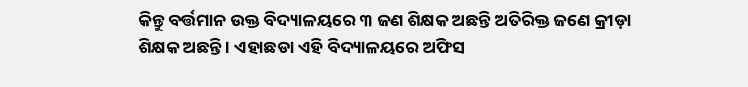କିନ୍ତୁ ବର୍ତ୍ତମାନ ଉକ୍ତ ବିଦ୍ୟାଳୟରେ ୩ ଜଣ ଶିକ୍ଷକ ଅଛନ୍ତି ଅତିରିକ୍ତ ଜଣେ କ୍ରୀଡ଼ା ଶିକ୍ଷକ ଅଛନ୍ତି । ଏହାଛଡା ଏହି ବିଦ୍ୟାଳୟରେ ଅଫିସ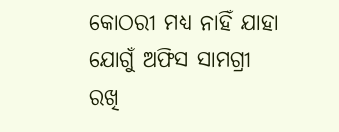କୋଠରୀ ମଧ୍ୟ ନାହିଁ ଯାହା ଯୋଗୁଁ ଅଫିସ ସାମଗ୍ରୀ ରଖି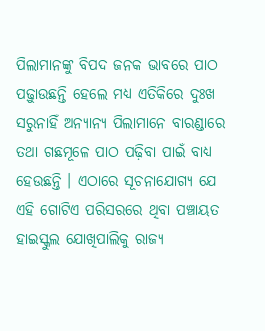ପିଲାମାନଙ୍କୁ ବିପଦ ଜନକ ଭାବରେ ପାଠ ପଢ଼ୁାଉଛନ୍ତି ହେଲେ ମଧ୍ୟ ଏତିକିରେ ଦୁଃଖ ସରୁନାହିଁ ଅନ୍ୟାନ୍ୟ ପିଲାମାନେ ବାରଣ୍ଡାରେ ତଥା ଗଛମୂଳେ ପାଠ ପଢ଼ିବା ପାଇଁ ବାଧ୍ୟ ହେଉଛନ୍ତି । ଏଠାରେ ସୂଚନାଯୋଗ୍ୟ ଯେ ଏହି ଗୋଟିଏ ପରିସରରେ ଥିବା ପଞ୍ଚାୟତ ହାଇସ୍କୁଲ ଯୋଖିପାଲିକୁ ରାଜ୍ୟ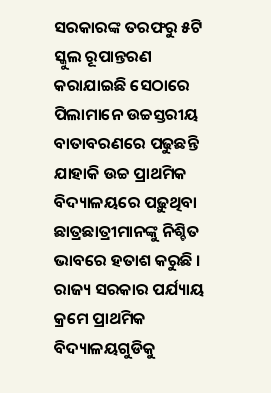ସରକାରଙ୍କ ତରଫରୁ ୫ଟି ସ୍କୁଲ ରୂପାନ୍ତରଣ କରାଯାଇଛି ସେଠାରେ ପିଲାମାନେ ଉଚ୍ଚସ୍ତରୀୟ ବାତାବରଣରେ ପଢୁଛନ୍ତି ଯାହାକି ଉଚ୍ଚ ପ୍ରାଥମିକ ବିଦ୍ୟାଳୟରେ ପଢ଼ୁଥିବା ଛାତ୍ରଛାତ୍ରୀମାନଙ୍କୁ ନିଶ୍ଚିତ ଭାବରେ ହତାଶ କରୁଛି । ରାଜ୍ୟ ସରକାର ପର୍ଯ୍ୟାୟ କ୍ରମେ ପ୍ରାଥମିକ ବିଦ୍ୟାଳୟଗୁଡିକୁ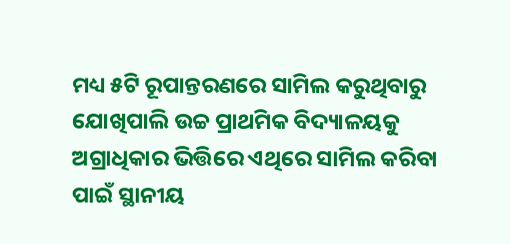ମଧ୍ୟ ୫ଟି ରୂପାନ୍ତରଣରେ ସାମିଲ କରୁଥିବାରୁ ଯୋଖିପାଲି ଉଚ୍ଚ ପ୍ରାଥମିକ ବିଦ୍ୟାଳୟକୁ ଅଗ୍ରାଧିକାର ଭିତ୍ତିରେ ଏଥିରେ ସାମିଲ କରିବା ପାଇଁ ସ୍ଥାନୀୟ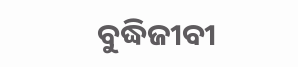ବୁଦ୍ଧିଜୀବୀ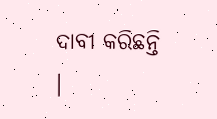ଦାବୀ କରିଛନ୍ତି ।